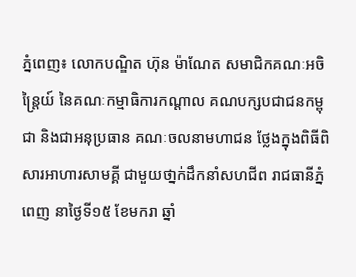ភ្នំពេញ៖ លោកបណ្ឌិត ហ៊ុន ម៉ាណែត សមាជិកគណៈអចិន្ត្រៃយ៍ នៃគណៈកម្មាធិការកណ្ដាល គណបក្សបជាជនកម្ពុជា និងជាអនុប្រធាន គណៈចលនាមហាជន ថ្លែងក្នុងពិធីពិសារអាហារសាមគ្គី ជាមួយថា្នក់ដឹកនាំសហជីព រាជធានីភ្នំពេញ នាថ្ងៃទី១៥ ខែមករា ឆ្នាំ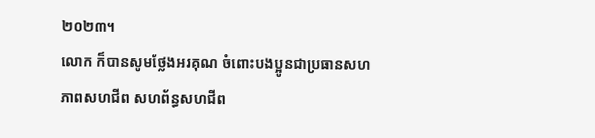២០២៣។
លោក ក៏បានសូមថ្លែងអរគុណ ចំពោះបងប្អូនជាប្រធានសហភាពសហជីព សហព័ន្ធសហជីព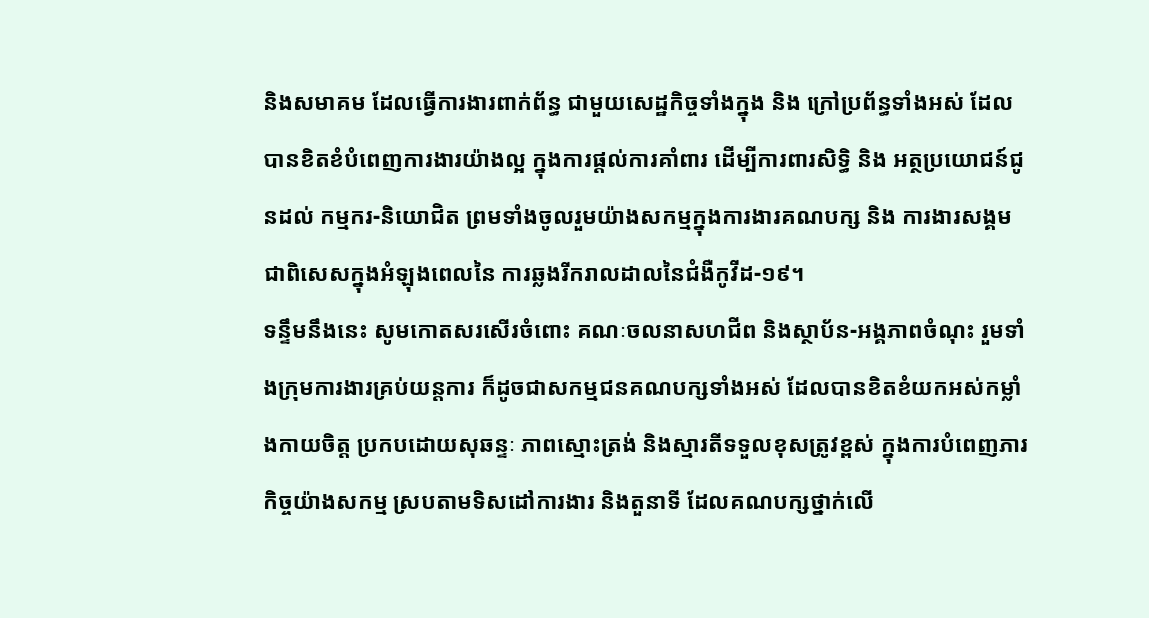និងសមាគម ដែលធ្វើការងារពាក់ព័ន្ធ ជាមួយសេដ្ឋកិច្ចទាំងក្នុង និង ក្រៅប្រព័ន្ធទាំងអស់ ដែលបានខិតខំបំពេញការងារយ៉ាងល្អ ក្នុងការផ្តល់ការគាំពារ ដើម្បីការពារសិទ្ធិ និង អត្ថប្រយោជន៍ជូនដល់ កម្មករ-និយោជិត ព្រមទាំងចូលរួមយ៉ាងសកម្មក្នុងការងារគណបក្ស និង ការងារសង្គម ជាពិសេសក្នុងអំឡុងពេលនៃ ការឆ្លងរីករាលដាលនៃជំងឺកូវីដ-១៩។
ទន្ទឹមនឹងនេះ សូមកោតសរសើរចំពោះ គណៈចលនាសហជីព និងស្ថាប័ន-អង្គភាពចំណុះ រួមទាំងក្រុមការងារគ្រប់យន្តការ ក៏ដូចជាសកម្មជនគណបក្សទាំងអស់ ដែលបានខិតខំយកអស់កម្លាំងកាយចិត្ត ប្រកបដោយសុឆន្ទៈ ភាពស្មោះត្រង់ និងស្មារតីទទួលខុសត្រូវខ្ពស់ ក្នុងការបំពេញភារកិច្ចយ៉ាងសកម្ម ស្របតាមទិសដៅការងារ និងតួនាទី ដែលគណបក្សថ្នាក់លើ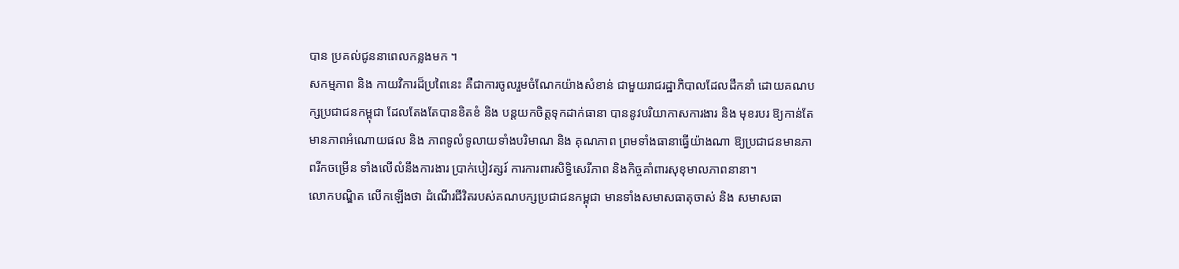បាន ប្រគល់ជូននាពេលកន្លងមក ។
សកម្មភាព និង កាយវិការដ៏ប្រពៃនេះ គឺជាការចូលរួមចំណែកយ៉ាងសំខាន់ ជាមួយរាជរដ្ឋាភិបាលដែលដឹកនាំ ដោយគណបក្សប្រជាជនកម្ពុជា ដែលតែងតែបានខិតខំ និង បន្តយកចិត្តទុកដាក់ធានា បាននូវបរិយាកាសការងារ និង មុខរបរ ឱ្យកាន់តែមានភាពអំណោយផល និង ភាពទូលំទូលាយទាំងបរិមាណ និង គុណភាព ព្រមទាំងធានាធ្វើយ៉ាងណា ឱ្យប្រជាជនមានភាពរីកចម្រើន ទាំងលើលំនឹងការងារ ប្រាក់បៀវត្សរ៍ ការការពារសិទ្ធិសេរីភាព និងកិច្ចគាំពារសុខុមាលភាពនានា។
លោកបណ្ឌិត លើកឡើងថា ដំណើរជីវិតរបស់គណបក្សប្រជាជនកម្ពុជា មានទាំងសមាសធាតុចាស់ និង សមាសធា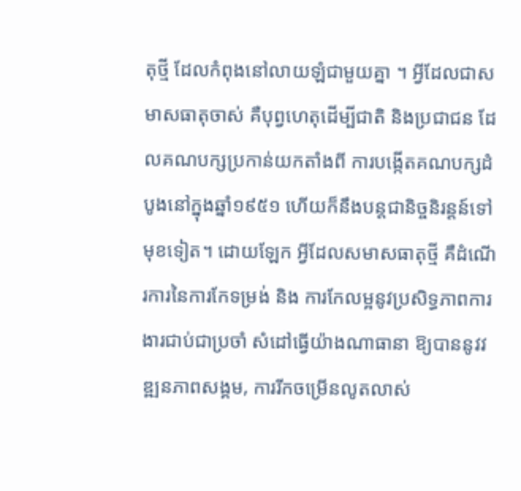តុថ្មី ដែលកំពុងនៅលាយឡំជាមួយគ្នា ។ អ្វីដែលជាសមាសធាតុចាស់ គឺបុព្វហេតុដើម្បីជាតិ និងប្រជាជន ដែលគណបក្សប្រកាន់យកតាំងពី ការបង្កើតគណបក្សដំបូងនៅក្នុងឆ្នាំ១៩៥១ ហើយក៏នឹងបន្តជានិច្ចនិរន្តន៍ទៅមុខទៀត។ ដោយឡែក អ្វីដែលសមាសធាតុថ្មី គឺដំណើរការនៃការកែទម្រង់ និង ការកែលម្អនូវប្រសិទ្ធភាពការងារជាប់ជាប្រចាំ សំដៅធ្វើយ៉ាងណាធានា ឱ្យបាននូវវឌ្ឍនភាពសង្គម, ការរីកចម្រើនលូតលាស់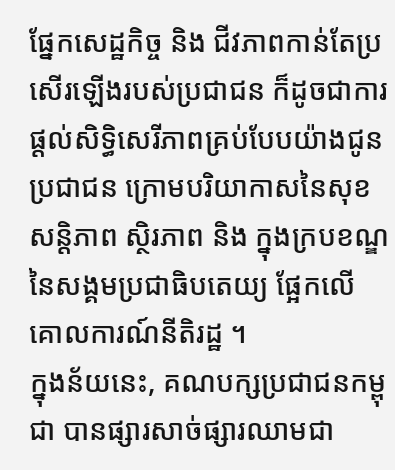ផ្នែកសេដ្ឋកិច្ច និង ជីវភាពកាន់តែប្រសើរឡើងរបស់ប្រជាជន ក៏ដូចជាការផ្តល់សិទ្ធិសេរីភាពគ្រប់បែបយ៉ាងជូនប្រជាជន ក្រោមបរិយាកាសនៃសុខសន្តិភាព ស្ថិរភាព និង ក្នុងក្របខណ្ឌនៃសង្គមប្រជាធិបតេយ្យ ផ្អែកលើគោលការណ៍នីតិរដ្ឋ ។
ក្នុងន័យនេះ, គណបក្សប្រជាជនកម្ពុជា បានផ្សារសាច់ផ្សារឈាមជា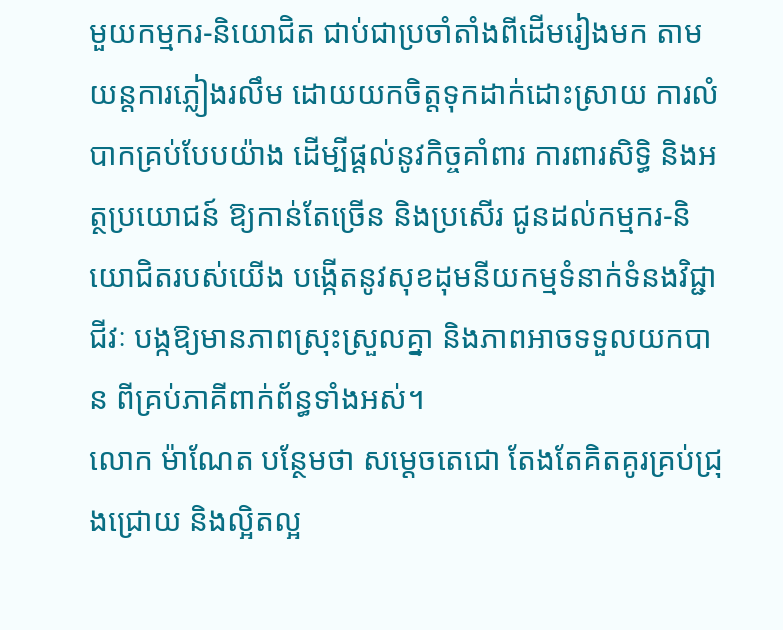មួយកម្មករ-និយោជិត ជាប់ជាប្រចាំតាំងពីដើមរៀងមក តាមយន្តការភ្លៀងរលឹម ដោយយកចិត្តទុកដាក់ដោះស្រាយ ការលំបាកគ្រប់បែបយ៉ាង ដើម្បីផ្តល់នូវកិច្ចគាំពារ ការពារសិទ្ធិ និងអត្ថប្រយោជន៍ ឱ្យកាន់តែច្រើន និងប្រសើរ ជូនដល់កម្មករ-និយោជិតរបស់យើង បង្កើតនូវសុខដុមនីយកម្មទំនាក់ទំនងវិជ្ជាជីវៈ បង្កឱ្យមានភាពស្រុះស្រួលគ្នា និងភាពអាចទទួលយកបាន ពីគ្រប់ភាគីពាក់ព័ន្ធទាំងអស់។
លោក ម៉ាណែត បន្ថែមថា សម្តេចតេជោ តែងតែគិតគូរគ្រប់ជ្រុងជ្រោយ និងល្អិតល្អ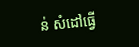ន់ សំដៅធ្វើ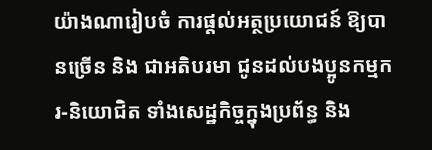យ៉ាងណារៀបចំ ការផ្តល់អត្ថប្រយោជន៍ ឱ្យបានច្រើន និង ជាអតិបរមា ជូនដល់បងប្អូនកម្មករ-និយោជិត ទាំងសេដ្ឋកិច្ចក្នុងប្រព័ន្ធ និង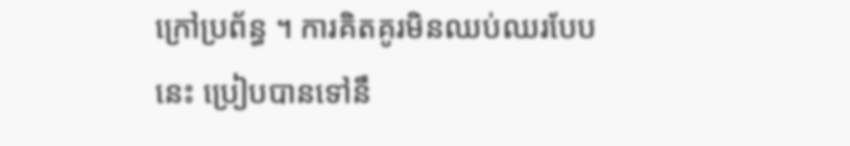ក្រៅប្រព័ន្ធ ។ ការគិតគូរមិនឈប់ឈរបែបនេះ ប្រៀបបានទៅនឹ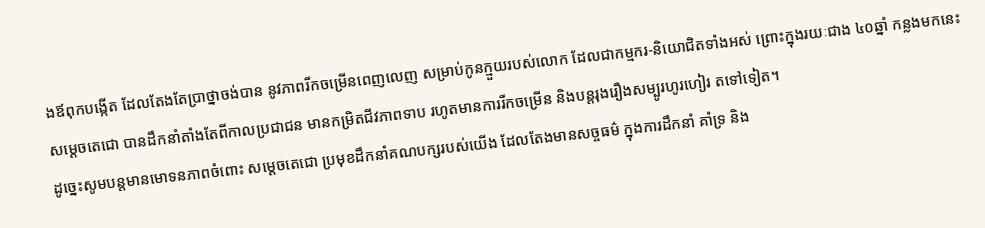ងឪពុកបង្កើត ដែលតែងតែប្រាថ្នាចង់បាន នូវភាពរីកចម្រើនពេញលេញ សម្រាប់កូនក្មួយរបស់លោក ដែលជាកម្មករ-និយោជិតទាំងអស់ ព្រោះក្នុងរយៈជាង ៤០ឆ្នាំ កន្លងមកនេះ សម្តេចតេជោ បានដឹកនាំតាំងតែពីកាលប្រជាជន មានកម្រិតជីវភាពទាប រហូតមានការរីកចម្រើន និងបន្តរុងរឿងសម្បូរហូរហៀរ តទៅទៀត។
ដូច្នេះសូមបន្តមានមោទនភាពចំពោះ សម្តេចតេជោ ប្រមុខដឹកនាំគណបក្សរបស់យើង ដែលតែងមានសច្ចធម៌ ក្នុងការដឹកនាំ គាំទ្រ និង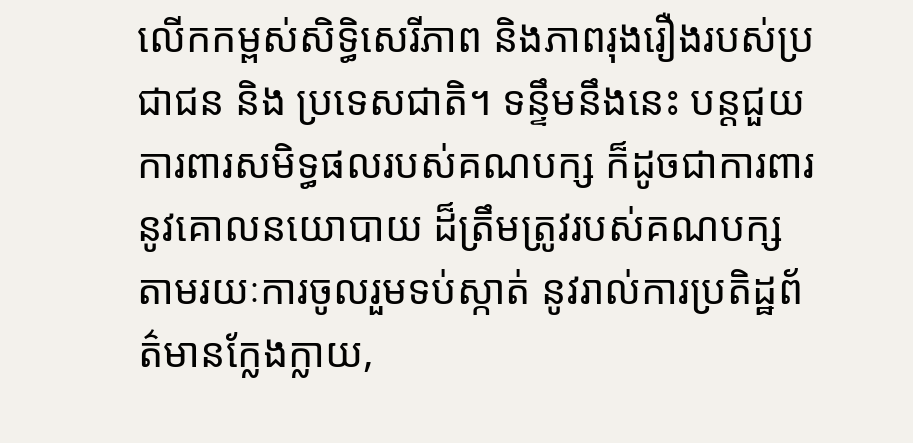លើកកម្ពស់សិទ្ធិសេរីភាព និងភាពរុងរឿងរបស់ប្រជាជន និង ប្រទេសជាតិ។ ទន្ទឹមនឹងនេះ បន្តជួយការពារសមិទ្ធផលរបស់គណបក្ស ក៏ដូចជាការពារនូវគោលនយោបាយ ដ៏ត្រឹមត្រូវរបស់គណបក្ស តាមរយៈការចូលរួមទប់ស្កាត់ នូវរាល់ការប្រតិដ្ឋព័ត៌មានក្លែងក្លាយ,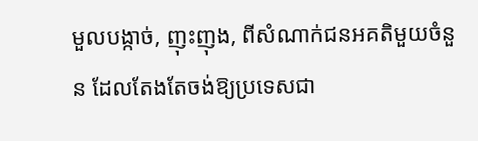មួលបង្កាច់, ញុះញុង, ពីសំណាក់ជនអគតិមួយចំនួន ដែលតែងតែចង់ឱ្យប្រទេសជា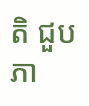តិ ជួបភា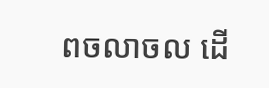ពចលាចល ដើ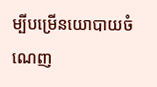ម្បីបម្រើនយោបាយចំណេញ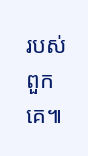របស់ពួកគេ៕